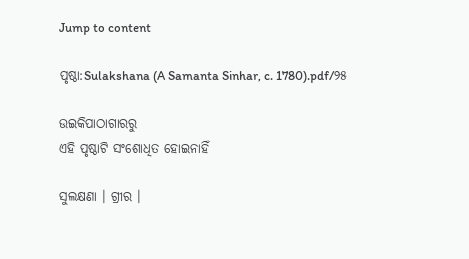Jump to content

ପୃଷ୍ଠା:Sulakshana (A Samanta Sinhar, c. 1780).pdf/୨୫

ଉଇକିପାଠାଗାର‌ରୁ
ଏହି ପୃଷ୍ଠାଟି ସଂଶୋଧିତ ହୋଇନାହିଁ

ସୁଲକ୍ଷଣା । ଗ୍ରୀର ।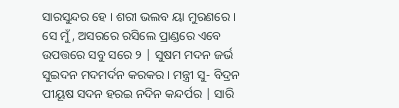ସାରସୁନ୍ଦର ହେ । ଶରୀ ଭଲବ ୟା ମୁରଣରେ । ସେ ମୁଁ, ଅସରରେ ରସିଲେ ପ୍ରାଣ୍ଡରେ ଏବେ ଉପତ୍ତରେ ସବୁ ସରେ ୨ | ସୁଷମ ମଦନ ଜର୍ଭ ସୁଇଦନ ମଦମର୍ଦନ କରକର । ମନ୍ତ୍ରୀ ସୁ- ବିଦ୍ରନ ପୀୟୂଷ ସଦନ ହରଇ ନଦିନ କନ୍ଦର୍ପର | ସାରି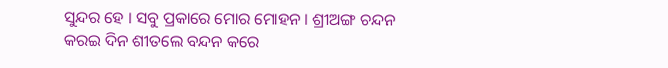ସୁନ୍ଦର ହେ । ସବୁ ପ୍ରକାରେ ମୋର ମୋହନ । ଶ୍ରୀଅଙ୍ଗ ଚନ୍ଦନ କରଇ ଦିନ ଶୀତଲେ ବନ୍ଦନ କରେ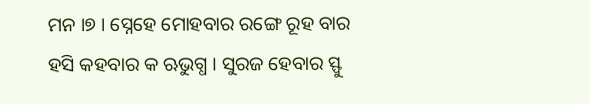ମନ ।୭ । ସ୍ନେହେ ମୋହବାର ରଙ୍ଗେ ରୂହ ବାର ହସି କହବାର କ ଋଭୁଗ୍ଧ । ସୁରଜ ହେବାର ସ୍ଫୁ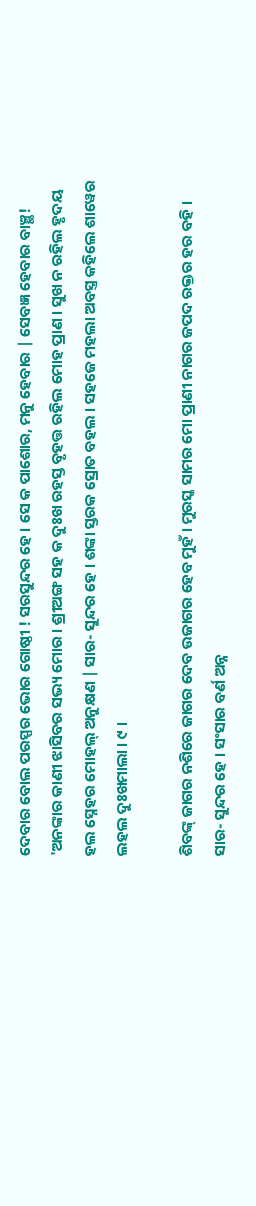ଦେବାର ବୋଲ ପରସ୍ପର ଭୋର ଗୋଷ୍ଠୀ ! ସରସୁନ୍ଦର ହେ । ସେ କ ପାଶୋର, ମନୁ ହେବାର | ସେବଜ୍ଞ ହେବାର ବାଞ୍ଛ! 'ଅନଙ୍କାର କାଣୀ ଝାସିବର ସଭ୍ୟ ମୋର । ଶ୍ରୀଅଙ୍ଗ ସହ କ ଦୁଃଖ ରହସ୍ତ ବୃହତ୍ତ ରହିଲ ମୋହ ପ୍ରାଣ । ସୁଖ ନ ରହିଲ ହୃଦୟ ହଲ ସ୍ନେହର ମୋହଲ୍ ଅନୁକ୍ଷଣ | ସାର- ସୁନ୍ଦର ହେ । ଶଙ୍କା ସ୍ତରକ ସ୍ରୋତ ବହଲ । ସହଜେ ମହଲା ଅବସ୍ତ୍ର କହିଲେ ଶାୱେର ଲହଲ ଦୁଃଖମାଲା । ୯ ।

ଶିବଙ୍କ୍ ଜାଗର ନଶିରେ ଜାଗର ଦେବ ଉଜାଗର ହେବ ମୁହଁ । ମୁରସ୍କ ସାମର ମୋ ପ୍ରାଣୀ ନାଗର ଜପଦ ରକ୍ତର ହର ବହି । ସାର- ସୁନ୍ଦର ହେ । ସଂସାର ବର୍ଣ ଅନ୍ନ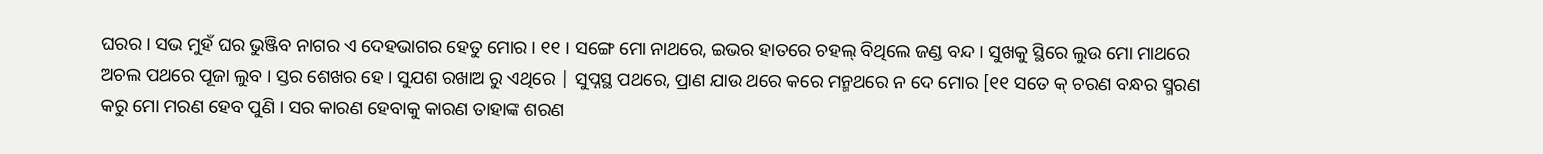ଘରର । ସଭ ମୁହଁ ଘର ଭୁଞ୍ଜିବ ନାଗର ଏ ଦେହଭାଗର ହେତୁ ମୋର । ୧୧ । ସଙ୍ଗେ ମୋ ନାଥରେ, ଇଭର ହାତରେ ଚହଲ୍ ବିଥିଲେ ଜଣ୍ଡ ବନ୍ଦ । ସୁଖକୁ ସ୍ଥିରେ ଲୁଉ ମୋ ମାଥରେ ଅଚଲ ପଥରେ ପୂଜା ଲୁବ । ସ୍ତର ଶେଖର ହେ । ସୁଯଶ ରଖାଅ ରୁ ଏଥିରେ | ସୁପ୍ନସ୍ଥ ପଥରେ, ପ୍ରାଣ ଯାଉ ଥରେ କରେ ମନ୍ମଥରେ ନ ଦେ ମୋର [୧୧ ସତେ କ୍ ଚରଣ ବନ୍ଧର ସ୍ମରଣ କରୁ ମୋ ମରଣ ହେବ ପୁଣି । ସର କାରଣ ହେବାକୁ କାରଣ ତାହାଙ୍କ ଶରଣ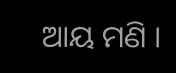ଆୟ ମଣି ।